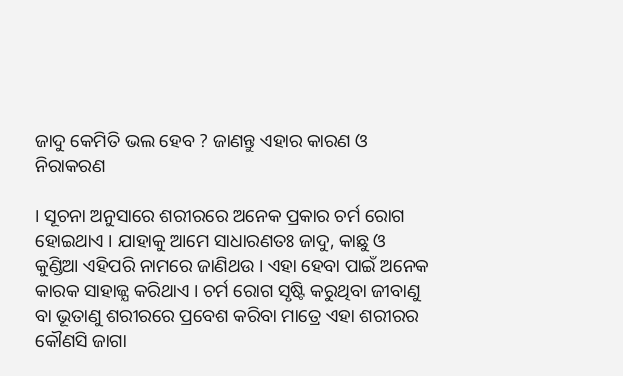ଜାଦୁ କେମିତି ଭଲ ହେବ ? ଜାଣନ୍ତୁ ଏହାର କାରଣ ଓ ନିରାକରଣ

। ସୂଚନା ଅନୁସାରେ ଶରୀରରେ ଅନେକ ପ୍ରକାର ଚର୍ମ ରୋଗ ହୋଇଥାଏ । ଯାହାକୁ ଆମେ ସାଧାରଣତଃ ଜାଦୁ, କାଛୁ ଓ କୁଣ୍ଡିଆ ଏହିପରି ନାମରେ ଜାଣିଥଉ । ଏହା ହେବା ପାଇଁ ଅନେକ କାରକ ସାହାଜ୍ଯ କରିଥାଏ । ଚର୍ମ ରୋଗ ସୃଷ୍ଟି କରୁଥିବା ଜୀବାଣୁ ବା ଭୂତାଣୁ ଶରୀରରେ ପ୍ରବେଶ କରିବା ମାତ୍ରେ ଏହା ଶରୀରର କୌଣସି ଜାଗା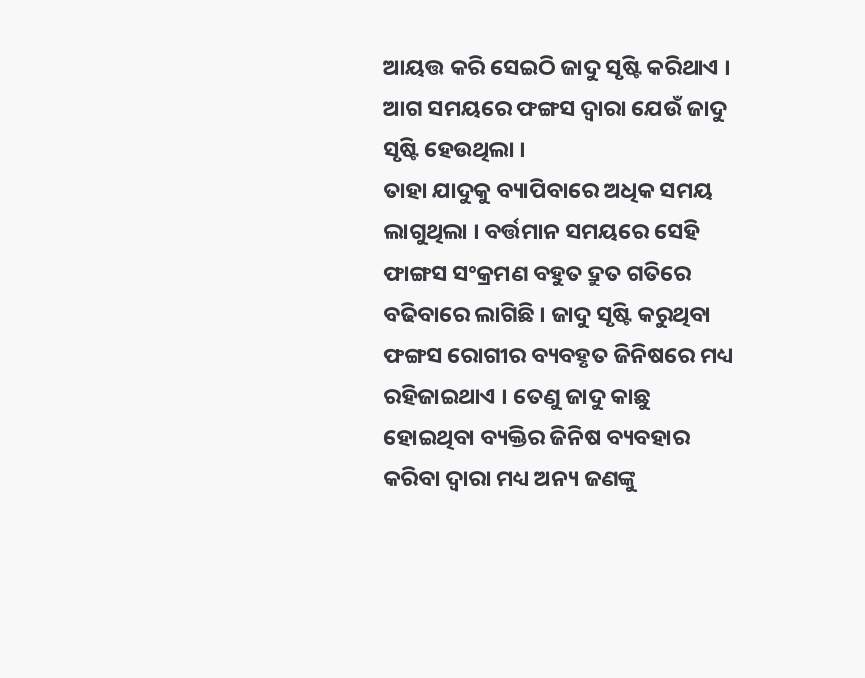ଆୟତ୍ତ କରି ସେଇଠି ଜାଦୁ ସୃଷ୍ଟି କରିଥାଏ । ଆଗ ସମୟରେ ଫଙ୍ଗସ ଦ୍ଵାରା ଯେଉଁ ଜାଦୁ ସୃଷ୍ଟି ହେଉଥିଲା ।
ତାହା ଯାଦୁକୁ ବ୍ୟାପିବାରେ ଅଧିକ ସମୟ ଲାଗୁଥିଲା । ବର୍ତ୍ତମାନ ସମୟରେ ସେହି ଫାଙ୍ଗସ ସଂକ୍ରମଣ ବହୁତ ଦ୍ରୁତ ଗତିରେ ବଢିବାରେ ଲାଗିଛି । ଜାଦୁ ସୃଷ୍ଟି କରୁଥିବା ଫଙ୍ଗସ ରୋଗୀର ବ୍ୟବହୃତ ଜିନିଷରେ ମଧ୍ୟ ରହିଜାଇଥାଏ । ତେଣୁ ଜାଦୁ କାଛୁ ହୋଇଥିବା ବ୍ୟକ୍ତିର ଜିନିଷ ବ୍ୟବହାର କରିବା ଦ୍ଵାରା ମଧ୍ୟ ଅନ୍ୟ ଜଣଙ୍କୁ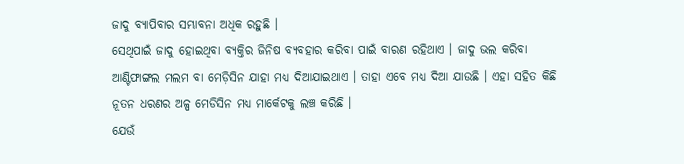ଜାଦୁ ବ୍ୟାପିବାର ସମ୍ଭାବନା ଅଧିକ ରହୁଛି ।
ସେଥିପାଇଁ ଜାଦୁ ହୋଇଥିବା ବ୍ଯକ୍ତିର ଜିନିଷ ବ୍ୟବହାର କରିବା ପାଇଁ ବାରଣ ରହିଥାଏ । ଜାଦୁ ଭଲ କରିବା ଆଣ୍ଟିଫାଙ୍ଗଲ ମଲମ ବା ମେଡ଼ିସିନ ଯାହା ମଧ୍ୟ ଦିଆଯାଇଥାଏ । ତାହା ଏବେ ମଧ୍ୟ ଦିଆ ଯାଉଛି । ଏହା ସହିତ କିଛି ନୂତନ ଧରଣର ଅଳ୍ପ ମେଡିସିନ ମଧ୍ୟ ମାର୍କେଟକୁ ଲଞ୍ଚ କରିଛି ।
ଯେଉଁ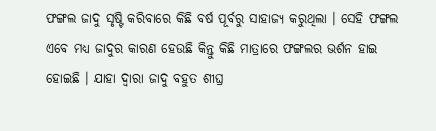ଫଙ୍ଗଲ ଜାଦୁ ସୃଷ୍ଟି କରିବାରେ କିଛି ବର୍ଷ ପୂର୍ବରୁ ସାହାଜ୍ଯ କରୁଥିଲା । ସେହି ଫଙ୍ଗଲ ଏବେ ମଧ୍ୟ ଜାଦୁର କାରଣ ହେଉଛି କିନ୍ତୁ କିଛି ମାତ୍ରାରେ ଫଙ୍ଗଲର ଭର୍ଶନ ହାଇ ହୋଇଛି । ଯାହା ଦ୍ଵାରା ଜାଦୁ ବହୁତ ଶୀଘ୍ର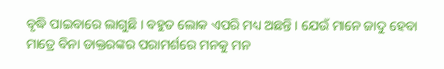ବୃଦ୍ଧି ପାଇବାରେ ଲାଗୁଛି । ବହୁତ ଲୋକ ଏପରି ମଧ୍ୟ ଅଛନ୍ତି । ଯେଉଁ ମାନେ ଜାଦୁ ହେବା ମାତ୍ରେ ବିନା ଡାକ୍ତରଙ୍କର ପରାମର୍ଶରେ ମନକୁ ମନ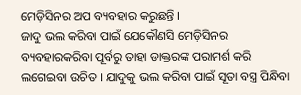ମେଡ଼ିସିନର ଅପ ବ୍ୟବହାର କରୁଛନ୍ତି ।
ଜାଦୁ ଭଲ କରିବା ପାଇଁ ଯେକୌଣସି ମେଡ଼ିସିନର ବ୍ୟବହାରକରିବା ପୂର୍ବରୁ ତାହା ଡାକ୍ତରଙ୍କ ପରାମର୍ଶ କରି ଲଗେଇବା ଉଚିତ । ଯାଦୁକୁ ଭଲ କରିବା ପାଇଁ ସୂତା ବସ୍ତ୍ର ପିନ୍ଧିବା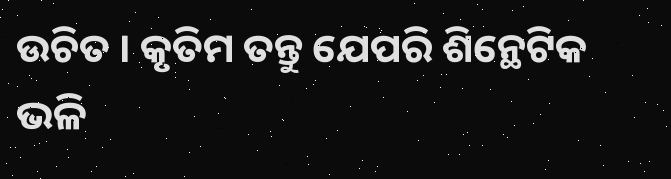ଉଚିତ । କୃତିମ ତନ୍ତୁ ଯେପରି ଶିନ୍ଥେଟିକ ଭଳି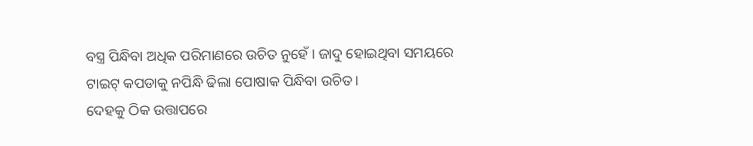ବସ୍ତ୍ର ପିନ୍ଧିବା ଅଧିକ ପରିମାଣରେ ଉଚିତ ନୁହେଁ । ଜାଦୁ ହୋଇଥିବା ସମୟରେ ଟାଇଟ୍ କପଡାକୁ ନପିନ୍ଧି ଢିଲା ପୋଷାକ ପିନ୍ଧିବା ଉଚିତ ।
ଦେହକୁ ଠିକ ଉତ୍ତାପରେ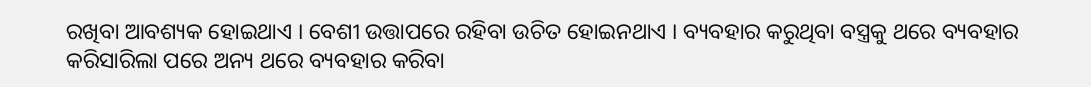ରଖିବା ଆବଶ୍ୟକ ହୋଇଥାଏ । ବେଶୀ ଉତ୍ତାପରେ ରହିବା ଉଚିତ ହୋଇନଥାଏ । ବ୍ୟବହାର କରୁଥିବା ବସ୍ତ୍ରକୁ ଥରେ ବ୍ୟବହାର କରିସାରିଲା ପରେ ଅନ୍ୟ ଥରେ ବ୍ୟବହାର କରିବା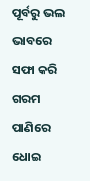ପୂର୍ବରୁ ଭଲ ଭାବରେ ସଫା କରି ଗରମ ପାଣିରେ ଧୋଇ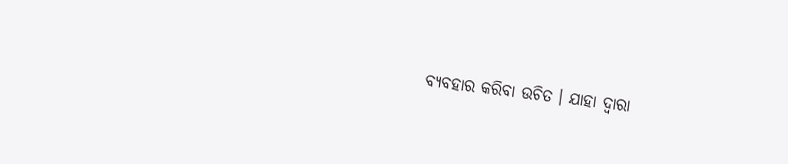ବ୍ୟବହାର କରିବା ଉଚିତ । ଯାହା ଦ୍ଵାରା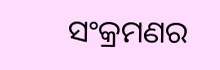ସଂକ୍ରମଣର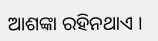ଆଶଙ୍କା ରହିନଥାଏ ।